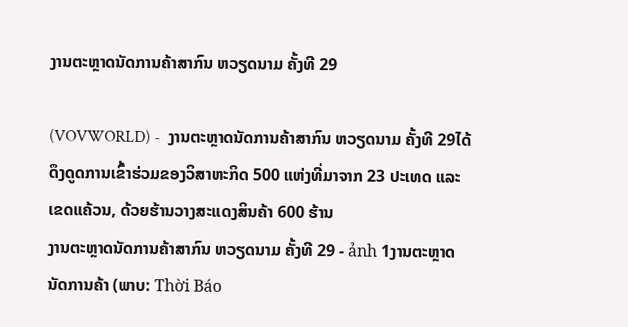ງານຕະຫຼາດນັດການຄ້າສາກົນ ຫວຽດນາມ ຄັ້ງທີ 29

(VOVWORLD) -  ງານຕະຫຼາດນັດການຄ້າສາກົນ ຫວຽດນາມ ຄັ້ງທີ 29ໄດ້ດຶງດູດການເຂົ້າຮ່ວມຂອງວິສາຫະກິດ 500 ແຫ່ງທີ່ມາຈາກ 23 ປະເທດ ແລະ ເຂດແຄ້ວນ, ດ້ວຍຮ້ານວາງສະແດງສິນຄ້າ 600 ຮ້ານ
ງານຕະຫຼາດນັດການຄ້າສາກົນ ຫວຽດນາມ ຄັ້ງທີ 29 - ảnh 1ງານຕະຫຼາດນັດການຄ້າ (ພາບ: Thời Báo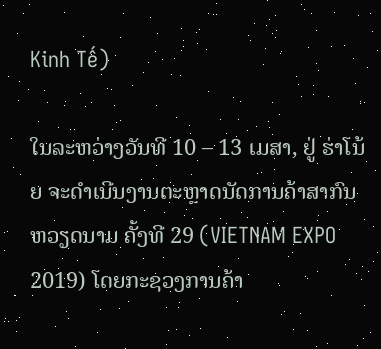Kinh Tế)

ໃນລະຫວ່າງວັນທີ 10 – 13 ເມສາ, ຢູ່ ຮ່າໂນ້ຍ ຈະດຳເນີນງານຕະຫຼາດນັດການຄ້າສາກົນ ຫວຽດນາມ ຄັ້ງທີ 29 (VIETNAM EXPO 2019) ໂດຍກະຊວງການຄ້າ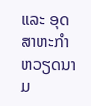ແລະ ອຸດສາຫະກຳ ຫວຽດນາມ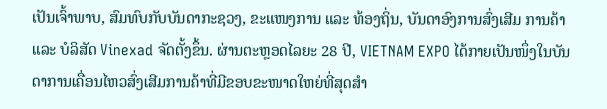ເປັນເຈົ້າພາບ, ສົມທົບກັບບັນດາກະຊວງ, ຂະແໜງການ ແລະ ທ້ອງຖິ່ນ, ບັນດາອົງການສົ່ງເສີມ ການຄ້າ ແລະ ບໍລິສັດ Vinexad ຈັດຕັ້ງຂຶ້ນ. ຜ່ານຕະຫຼອດໄລຍະ 28 ປີ, VIETNAM EXPO ໄດ້ກາຍເປັນໜຶ່ງໃນບັນດາການເຄື່ອນໄຫວສົ່ງເສີມການຄ້າທີ່ມີຂອບຂະໜາດໃຫຍ່ທີ່ສຸດສຳ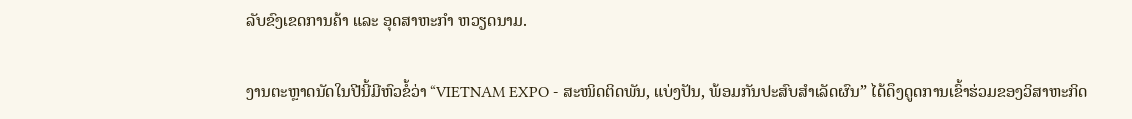ລັບຂົງເຂດການຄ້າ ແລະ ອຸດສາຫະກຳ ຫວຽດນາມ.

ງານຕະຫຼາດນັດໃນປີນີ້ມີຫົວຂໍ້ວ່າ “VIETNAM EXPO - ສະໜິດຕິດພັນ, ແບ່ງປັນ, ພ້ອມກັນປະສົບສຳເລັດຜົນ” ໄດ້ດຶງດູດການເຂົ້າຮ່ວມຂອງວິສາຫະກິດ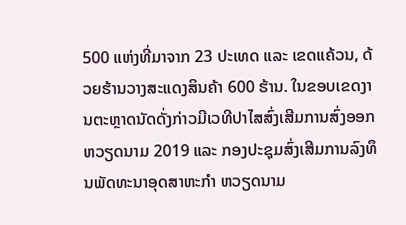500 ແຫ່ງທີ່ມາຈາກ 23 ປະເທດ ແລະ ເຂດແຄ້ວນ, ດ້ວຍຮ້ານວາງສະແດງສິນຄ້າ 600 ຮ້ານ. ໃນຂອບເຂດງານຕະຫຼາດນັດດັ່ງກ່າວມີເວທີປາໄສສົ່ງເສີມການສົ່ງອອກ ຫວຽດນາມ 2019 ແລະ ກອງປະຊຸມສົ່ງເສີມການລົງທຶນພັດທະນາອຸດສາຫະກຳ ຫວຽດນາມ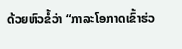ດ້ວຍຫົວຂໍ້ວ່າ “ກາລະໂອກາດເຂົ້າຮ່ວ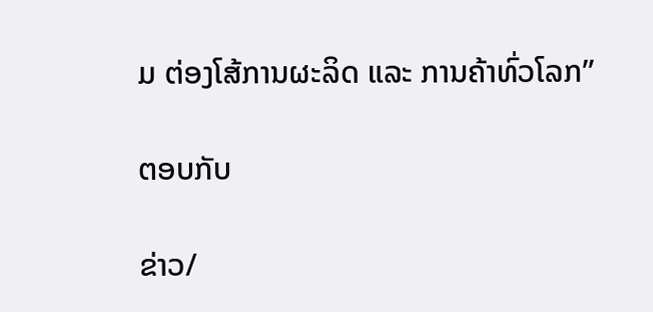ມ ຕ່ອງໂສ້ການຜະລິດ ແລະ ການຄ້າທົ່ວໂລກ”

ຕອບກັບ

ຂ່າວ/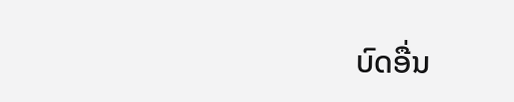ບົດອື່ນ